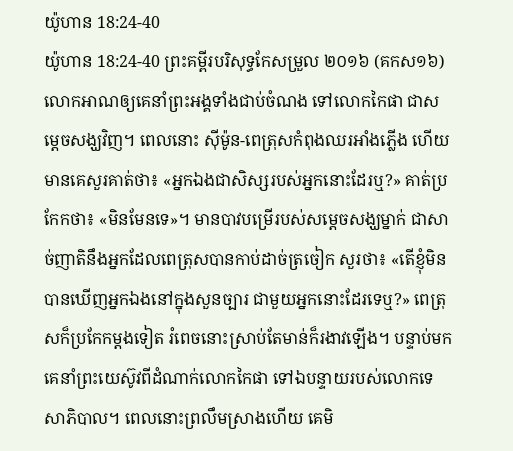យ៉ូហាន 18:24-40
យ៉ូហាន 18:24-40 ព្រះគម្ពីរបរិសុទ្ធកែសម្រួល ២០១៦ (គកស១៦)
លោកអាណឲ្យគេនាំព្រះអង្គទាំងជាប់ចំណង ទៅលោកកៃផា ជាសម្តេចសង្ឃវិញ។ ពេលនោះ ស៊ីម៉ូន-ពេត្រុសកំពុងឈរអាំងភ្លើង ហើយមានគេសួរគាត់ថា៖ «អ្នកឯងជាសិស្សរបស់អ្នកនោះដែរឬ?» គាត់ប្រកែកថា៖ «មិនមែនទេ»។ មានបាវបម្រើរបស់សម្តេចសង្ឃម្នាក់ ជាសាច់ញាតិនឹងអ្នកដែលពេត្រុសបានកាប់ដាច់ត្រចៀក សួរថា៖ «តើខ្ញុំមិនបានឃើញអ្នកឯងនៅក្នុងសួនច្បារ ជាមួយអ្នកនោះដែរទេឬ?» ពេត្រុសក៏ប្រកែកម្តងទៀត រំពេចនោះស្រាប់តែមាន់ក៏រងាវឡើង។ បន្ទាប់មក គេនាំព្រះយេស៊ូវពីដំណាក់លោកកៃផា ទៅឯបន្ទាយរបស់លោកទេសាភិបាល។ ពេលនោះព្រលឹមស្រាងហើយ គេមិ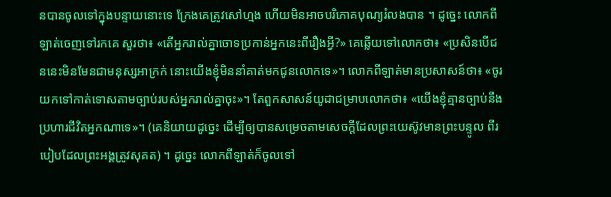នបានចូលទៅក្នុងបន្ទាយនោះទេ ក្រែងគេត្រូវសៅហ្មង ហើយមិនអាចបរិភោគបុណ្យរំលងបាន ។ ដូច្នេះ លោកពីឡាត់ចេញទៅរកគេ សួរថា៖ «តើអ្នករាល់គ្នាចោទប្រកាន់អ្នកនេះពីរឿងអ្វី?» គេឆ្លើយទៅលោកថា៖ «ប្រសិនបើជននេះមិនមែនជាមនុស្សអាក្រក់ នោះយើងខ្ញុំមិននាំគាត់មកជូនលោកទេ»។ លោកពីឡាត់មានប្រសាសន៍ថា៖ «ចូរយកទៅកាត់ទោសតាមច្បាប់របស់អ្នករាល់គ្នាចុះ»។ តែពួកសាសន៍យូដាជម្រាបលោកថា៖ «យើងខ្ញុំគ្មានច្បាប់នឹងប្រហារជីវិតអ្នកណាទេ»។ (គេនិយាយដូច្នេះ ដើម្បីឲ្យបានសម្រេចតាមសេចក្ដីដែលព្រះយេស៊ូវមានព្រះបន្ទូល ពីរបៀបដែលព្រះអង្គត្រូវសុគត) ។ ដូច្នេះ លោកពីឡាត់ក៏ចូលទៅ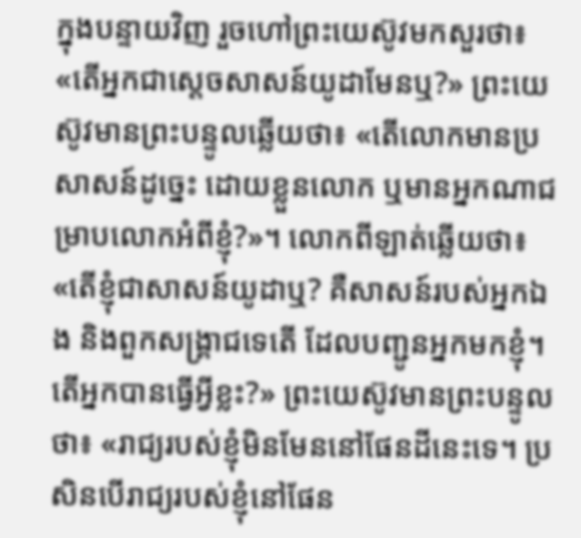ក្នុងបន្ទាយវិញ រួចហៅព្រះយេស៊ូវមកសួរថា៖ «តើអ្នកជាសេ្តចសាសន៍យូដាមែនឬ?» ព្រះយេស៊ូវមានព្រះបន្ទូលឆ្លើយថា៖ «តើលោកមានប្រសាសន៍ដូច្នេះ ដោយខ្លួនលោក ឬមានអ្នកណាជម្រាបលោកអំពីខ្ញុំ?»។ លោកពីឡាត់ឆ្លើយថា៖ «តើខ្ញុំជាសាសន៍យូដាឬ? គឺសាសន៍របស់អ្នកឯង និងពួកសង្គ្រាជទេតើ ដែលបញ្ជូនអ្នកមកខ្ញុំ។ តើអ្នកបានធ្វើអ្វីខ្លះ?» ព្រះយេស៊ូវមានព្រះបន្ទូលថា៖ «រាជ្យរបស់ខ្ញុំមិនមែននៅផែនដីនេះទេ។ ប្រសិនបើរាជ្យរបស់ខ្ញុំនៅផែន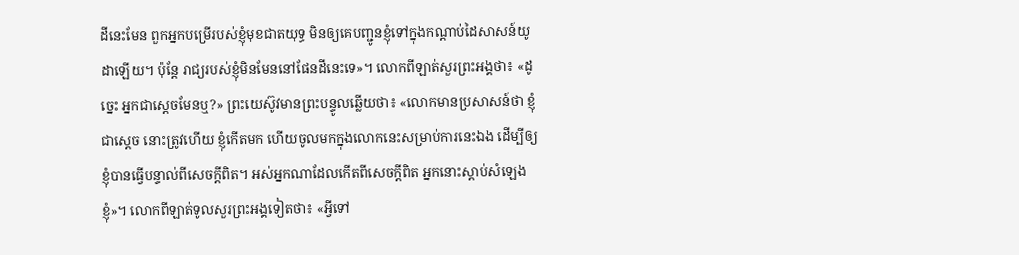ដីនេះមែន ពួកអ្នកបម្រើរបស់ខ្ញុំមុខជាតយុទ្ធ មិនឲ្យគេបញ្ជូនខ្ញុំទៅក្នុងកណ្ដាប់ដៃសាសន៍យូដាឡើយ។ ប៉ុន្តែ រាជ្យរបស់ខ្ញុំមិនមែននៅផែនដីនេះទេ»។ លោកពីឡាត់សួរព្រះអង្គថា៖ «ដូច្នេះ អ្នកជាស្តេចមែនឬ?» ព្រះយេស៊ូវមានព្រះបន្ទូលឆ្លើយថា៖ «លោកមានប្រសាសន៍ថា ខ្ញុំជាស្តេច នោះត្រូវហើយ ខ្ញុំកើតមក ហើយចូលមកក្នុងលោកនេះសម្រាប់ការនេះឯង ដើម្បីឲ្យខ្ញុំបានធ្វើបន្ទាល់ពីសេចក្តីពិត។ អស់អ្នកណាដែលកើតពីសេចក្តីពិត អ្នកនោះស្តាប់សំឡេងខ្ញុំ»។ លោកពីឡាត់ទូលសួរព្រះអង្គទៀតថា៖ «អ្វីទៅ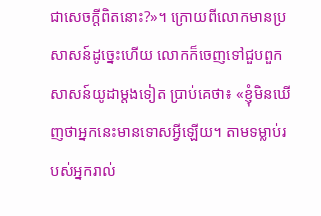ជាសេចក្តីពិតនោះ?»។ ក្រោយពីលោកមានប្រសាសន៍ដូច្នេះហើយ លោកក៏ចេញទៅជួបពួកសាសន៍យូដាម្តងទៀត ប្រាប់គេថា៖ «ខ្ញុំមិនឃើញថាអ្នកនេះមានទោសអ្វីឡើយ។ តាមទម្លាប់របស់អ្នករាល់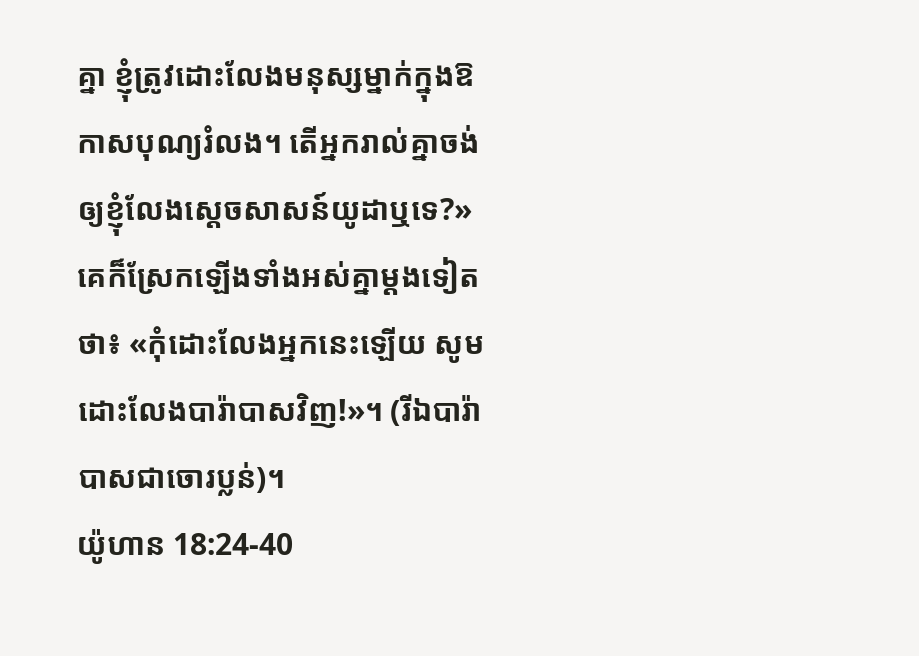គ្នា ខ្ញុំត្រូវដោះលែងមនុស្សម្នាក់ក្នុងឱកាសបុណ្យរំលង។ តើអ្នករាល់គ្នាចង់ឲ្យខ្ញុំលែងស្តេចសាសន៍យូដាឬទេ?» គេក៏ស្រែកឡើងទាំងអស់គ្នាម្តងទៀតថា៖ «កុំដោះលែងអ្នកនេះឡើយ សូមដោះលែងបារ៉ាបាសវិញ!»។ (រីឯបារ៉ាបាសជាចោរប្លន់)។
យ៉ូហាន 18:24-40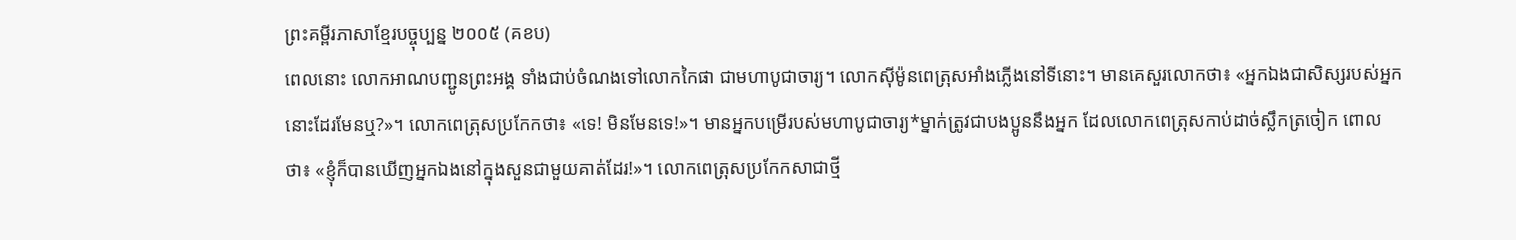ព្រះគម្ពីរភាសាខ្មែរបច្ចុប្បន្ន ២០០៥ (គខប)
ពេលនោះ លោកអាណបញ្ជូនព្រះអង្គ ទាំងជាប់ចំណងទៅលោកកៃផា ជាមហាបូជាចារ្យ។ លោកស៊ីម៉ូនពេត្រុសអាំងភ្លើងនៅទីនោះ។ មានគេសួរលោកថា៖ «អ្នកឯងជាសិស្សរបស់អ្នកនោះដែរមែនឬ?»។ លោកពេត្រុសប្រកែកថា៖ «ទេ! មិនមែនទេ!»។ មានអ្នកបម្រើរបស់មហាបូជាចារ្យ*ម្នាក់ត្រូវជាបងប្អូននឹងអ្នក ដែលលោកពេត្រុសកាប់ដាច់ស្លឹកត្រចៀក ពោលថា៖ «ខ្ញុំក៏បានឃើញអ្នកឯងនៅក្នុងសួនជាមួយគាត់ដែរ!»។ លោកពេត្រុសប្រកែកសាជាថ្មី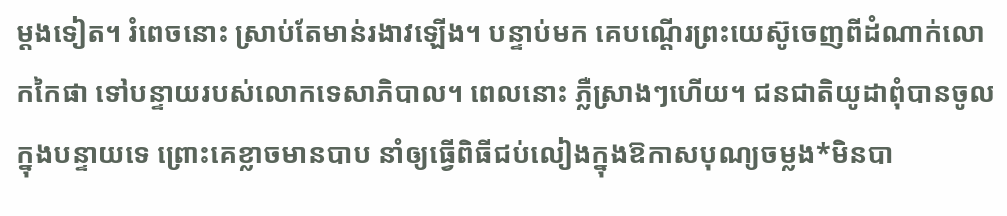ម្ដងទៀត។ រំពេចនោះ ស្រាប់តែមាន់រងាវឡើង។ បន្ទាប់មក គេបណ្ដើរព្រះយេស៊ូចេញពីដំណាក់លោកកៃផា ទៅបន្ទាយរបស់លោកទេសាភិបាល។ ពេលនោះ ភ្លឺស្រាងៗហើយ។ ជនជាតិយូដាពុំបានចូលក្នុងបន្ទាយទេ ព្រោះគេខ្លាចមានបាប នាំឲ្យធ្វើពិធីជប់លៀងក្នុងឱកាសបុណ្យចម្លង*មិនបា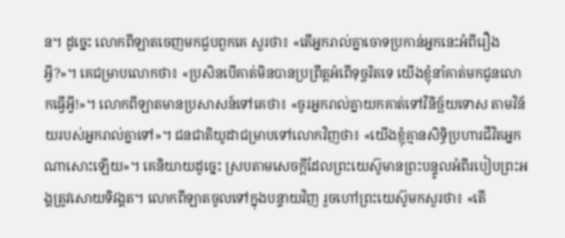ន។ ដូច្នេះ លោកពីឡាតចេញមកជួបពួកគេ សួរថា៖ «តើអ្នករាល់គ្នាចោទប្រកាន់អ្នកនេះអំពីរឿងអ្វី?»។ គេជម្រាបលោកថា៖ «ប្រសិនបើគាត់មិនបានប្រព្រឹត្តអំពើទុច្ចរិតទេ យើងខ្ញុំនាំគាត់មកជូនលោកធ្វើអ្វី!»។ លោកពីឡាតមានប្រសាសន៍ទៅគេថា៖ «ចូរអ្នករាល់គ្នាយកគាត់ទៅវិនិច្ឆ័យទោស តាមវិន័យរបស់អ្នករាល់គ្នាទៅ»។ ជនជាតិយូដាជម្រាបទៅលោកវិញថា៖ «យើងខ្ញុំគ្មានសិទ្ធិប្រហារជីវិតអ្នកណាសោះឡើយ»។ គេនិយាយដូច្នេះ ស្របតាមសេចក្ដីដែលព្រះយេស៊ូមានព្រះបន្ទូលអំពីរបៀបព្រះអង្គត្រូវសោយទិវង្គត។ លោកពីឡាតចូលទៅក្នុងបន្ទាយវិញ រួចហៅព្រះយេស៊ូមកសួរថា៖ «តើ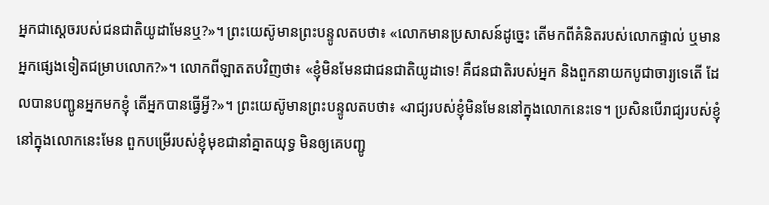អ្នកជាស្ដេចរបស់ជនជាតិយូដាមែនឬ?»។ ព្រះយេស៊ូមានព្រះបន្ទូលតបថា៖ «លោកមានប្រសាសន៍ដូច្នេះ តើមកពីគំនិតរបស់លោកផ្ទាល់ ឬមានអ្នកផ្សេងទៀតជម្រាបលោក?»។ លោកពីឡាតតបវិញថា៖ «ខ្ញុំមិនមែនជាជនជាតិយូដាទេ! គឺជនជាតិរបស់អ្នក និងពួកនាយកបូជាចារ្យទេតើ ដែលបានបញ្ជូនអ្នកមកខ្ញុំ តើអ្នកបានធ្វើអ្វី?»។ ព្រះយេស៊ូមានព្រះបន្ទូលតបថា៖ «រាជ្យរបស់ខ្ញុំមិនមែននៅក្នុងលោកនេះទេ។ ប្រសិនបើរាជ្យរបស់ខ្ញុំនៅក្នុងលោកនេះមែន ពួកបម្រើរបស់ខ្ញុំមុខជានាំគ្នាតយុទ្ធ មិនឲ្យគេបញ្ជូ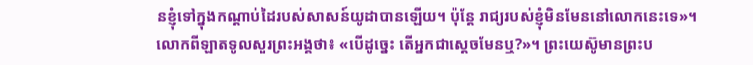នខ្ញុំទៅក្នុងកណ្ដាប់ដៃរបស់សាសន៍យូដាបានឡើយ។ ប៉ុន្តែ រាជ្យរបស់ខ្ញុំមិនមែននៅលោកនេះទេ»។ លោកពីឡាតទូលសួរព្រះអង្គថា៖ «បើដូច្នេះ តើអ្នកជាស្ដេចមែនឬ?»។ ព្រះយេស៊ូមានព្រះប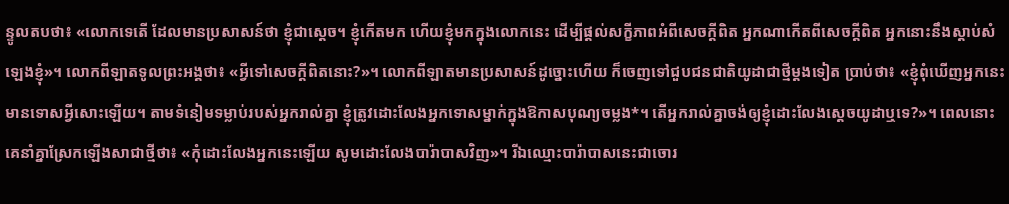ន្ទូលតបថា៖ «លោកទេតើ ដែលមានប្រសាសន៍ថា ខ្ញុំជាស្ដេច។ ខ្ញុំកើតមក ហើយខ្ញុំមកក្នុងលោកនេះ ដើម្បីផ្ដល់សក្ខីភាពអំពីសេចក្ដីពិត អ្នកណាកើតពីសេចក្ដីពិត អ្នកនោះនឹងស្ដាប់សំឡេងខ្ញុំ»។ លោកពីឡាតទូលព្រះអង្គថា៖ «អ្វីទៅសេចក្ដីពិតនោះ?»។ លោកពីឡាតមានប្រសាសន៍ដូច្នោះហើយ ក៏ចេញទៅជួបជនជាតិយូដាជាថ្មីម្ដងទៀត ប្រាប់ថា៖ «ខ្ញុំពុំឃើញអ្នកនេះមានទោសអ្វីសោះឡើយ។ តាមទំនៀមទម្លាប់របស់អ្នករាល់គ្នា ខ្ញុំត្រូវដោះលែងអ្នកទោសម្នាក់ក្នុងឱកាសបុណ្យចម្លង*។ តើអ្នករាល់គ្នាចង់ឲ្យខ្ញុំដោះលែងស្ដេចយូដាឬទេ?»។ ពេលនោះ គេនាំគ្នាស្រែកឡើងសាជាថ្មីថា៖ «កុំដោះលែងអ្នកនេះឡើយ សូមដោះលែងបារ៉ាបាសវិញ»។ រីឯឈ្មោះបារ៉ាបាសនេះជាចោរ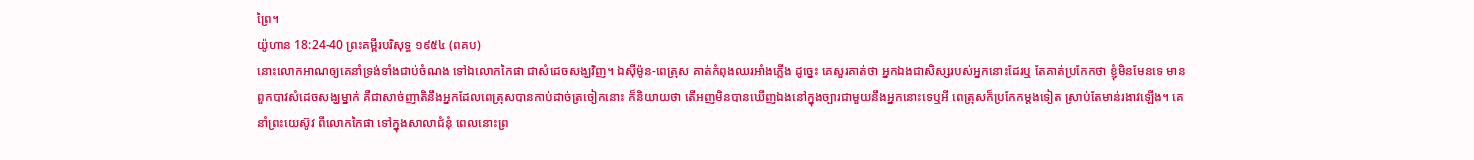ព្រៃ។
យ៉ូហាន 18:24-40 ព្រះគម្ពីរបរិសុទ្ធ ១៩៥៤ (ពគប)
នោះលោកអាណឲ្យគេនាំទ្រង់ទាំងជាប់ចំណង ទៅឯលោកកៃផា ជាសំដេចសង្ឃវិញ។ ឯស៊ីម៉ូន-ពេត្រុស គាត់កំពុងឈរអាំងភ្លើង ដូច្នេះ គេសួរគាត់ថា អ្នកឯងជាសិស្សរបស់អ្នកនោះដែរឬ តែគាត់ប្រកែកថា ខ្ញុំមិនមែនទេ មានពួកបាវសំដេចសង្ឃម្នាក់ គឺជាសាច់ញាតិនឹងអ្នកដែលពេត្រុសបានកាប់ដាច់ត្រចៀកនោះ ក៏និយាយថា តើអញមិនបានឃើញឯងនៅក្នុងច្បារជាមួយនឹងអ្នកនោះទេឬអី ពេត្រុសក៏ប្រកែកម្តងទៀត ស្រាប់តែមាន់រងាវឡើង។ គេនាំព្រះយេស៊ូវ ពីលោកកៃផា ទៅក្នុងសាលាជំនុំ ពេលនោះព្រ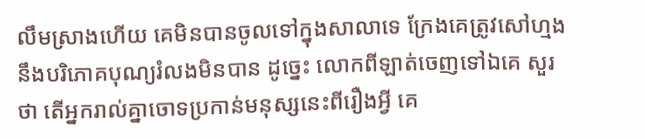លឹមស្រាងហើយ គេមិនបានចូលទៅក្នុងសាលាទេ ក្រែងគេត្រូវសៅហ្មង នឹងបរិភោគបុណ្យរំលងមិនបាន ដូច្នេះ លោកពីឡាត់ចេញទៅឯគេ សួរថា តើអ្នករាល់គ្នាចោទប្រកាន់មនុស្សនេះពីរឿងអ្វី គេ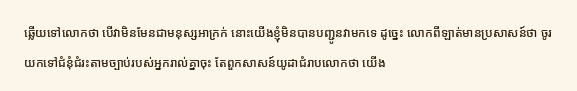ឆ្លើយទៅលោកថា បើវាមិនមែនជាមនុស្សអាក្រក់ នោះយើងខ្ញុំមិនបានបញ្ជូនវាមកទេ ដូច្នេះ លោកពីឡាត់មានប្រសាសន៍ថា ចូរយកទៅជំនុំជំរះតាមច្បាប់របស់អ្នករាល់គ្នាចុះ តែពួកសាសន៍យូដាជំរាបលោកថា យើង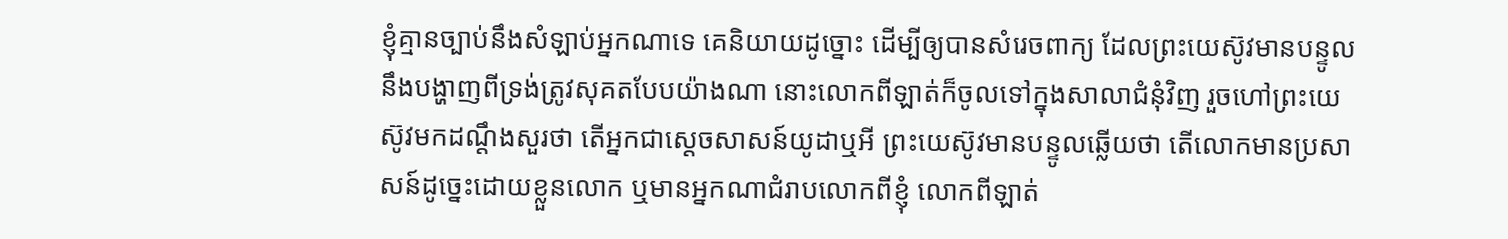ខ្ញុំគ្មានច្បាប់នឹងសំឡាប់អ្នកណាទេ គេនិយាយដូច្នោះ ដើម្បីឲ្យបានសំរេចពាក្យ ដែលព្រះយេស៊ូវមានបន្ទូល នឹងបង្ហាញពីទ្រង់ត្រូវសុគតបែបយ៉ាងណា នោះលោកពីឡាត់ក៏ចូលទៅក្នុងសាលាជំនុំវិញ រួចហៅព្រះយេស៊ូវមកដណ្តឹងសួរថា តើអ្នកជាស្ដេចសាសន៍យូដាឬអី ព្រះយេស៊ូវមានបន្ទូលឆ្លើយថា តើលោកមានប្រសាសន៍ដូច្នេះដោយខ្លួនលោក ឬមានអ្នកណាជំរាបលោកពីខ្ញុំ លោកពីឡាត់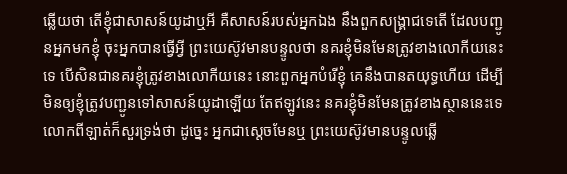ឆ្លើយថា តើខ្ញុំជាសាសន៍យូដាឬអី គឺសាសន៍របស់អ្នកឯង នឹងពួកសង្គ្រាជទេតើ ដែលបញ្ជូនអ្នកមកខ្ញុំ ចុះអ្នកបានធ្វើអ្វី ព្រះយេស៊ូវមានបន្ទូលថា នគរខ្ញុំមិនមែនត្រូវខាងលោកីយនេះទេ បើសិនជានគរខ្ញុំត្រូវខាងលោកីយនេះ នោះពួកអ្នកបំរើខ្ញុំ គេនឹងបានតយុទ្ធហើយ ដើម្បីមិនឲ្យខ្ញុំត្រូវបញ្ជូនទៅសាសន៍យូដាឡើយ តែឥឡូវនេះ នគរខ្ញុំមិនមែនត្រូវខាងស្ថាននេះទេ លោកពីឡាត់ក៏សួរទ្រង់ថា ដូច្នេះ អ្នកជាស្តេចមែនឬ ព្រះយេស៊ូវមានបន្ទូលឆ្លើ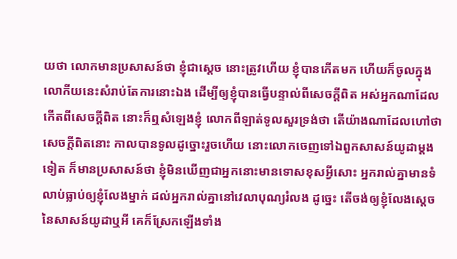យថា លោកមានប្រសាសន៍ថា ខ្ញុំជាស្តេច នោះត្រូវហើយ ខ្ញុំបានកើតមក ហើយក៏ចូលក្នុងលោកីយនេះសំរាប់តែការនោះឯង ដើម្បីឲ្យខ្ញុំបានធ្វើបន្ទាល់ពីសេចក្ដីពិត អស់អ្នកណាដែលកើតពីសេចក្ដីពិត នោះក៏ឮសំឡេងខ្ញុំ លោកពីឡាត់ទូលសួរទ្រង់ថា តើយ៉ាងណាដែលហៅថាសេចក្ដីពិតនោះ កាលបានទូលដូច្នោះរួចហើយ នោះលោកចេញទៅឯពួកសាសន៍យូដាម្តងទៀត ក៏មានប្រសាសន៍ថា ខ្ញុំមិនឃើញជាអ្នកនោះមានទោសខុសអ្វីសោះ អ្នករាល់គ្នាមានទំលាប់ធ្លាប់ឲ្យខ្ញុំលែងម្នាក់ ដល់អ្នករាល់គ្នានៅវេលាបុណ្យរំលង ដូច្នេះ តើចង់ឲ្យខ្ញុំលែងស្តេចនៃសាសន៍យូដាឬអី គេក៏ស្រែកឡើងទាំង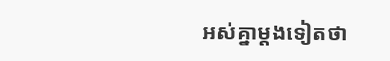អស់គ្នាម្តងទៀតថា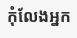កុំលែងអ្នក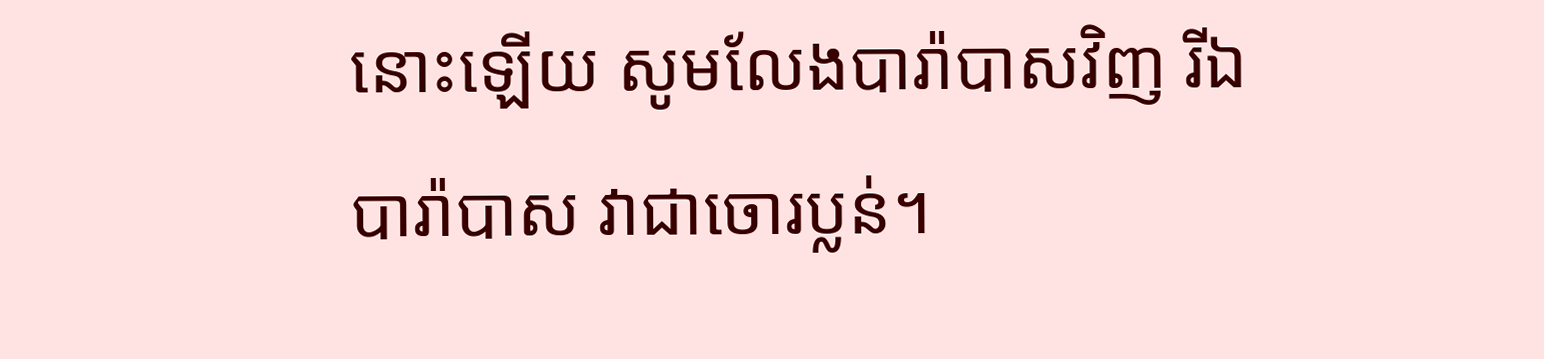នោះឡើយ សូមលែងបារ៉ាបាសវិញ រីឯបារ៉ាបាស វាជាចោរប្លន់។